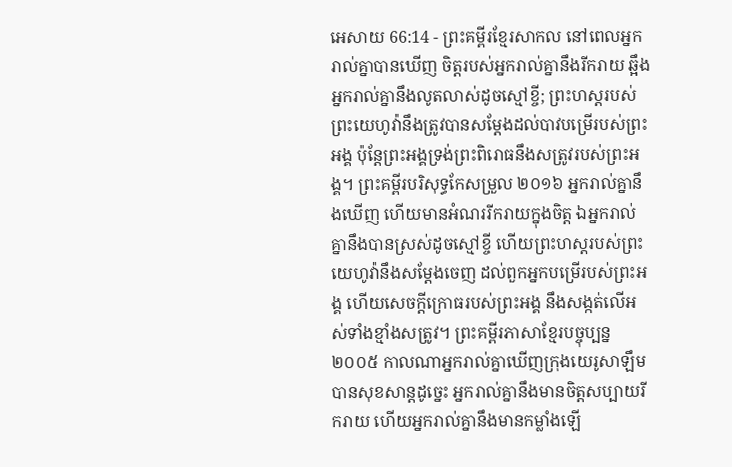អេសាយ 66:14 - ព្រះគម្ពីរខ្មែរសាកល នៅពេលអ្នករាល់គ្នាបានឃើញ ចិត្តរបស់អ្នករាល់គ្នានឹងរីករាយ ឆ្អឹងអ្នករាល់គ្នានឹងលូតលាស់ដូចស្មៅខ្ចី; ព្រះហស្តរបស់ព្រះយេហូវ៉ានឹងត្រូវបានសម្ដែងដល់បាវបម្រើរបស់ព្រះអង្គ ប៉ុន្តែព្រះអង្គទ្រង់ព្រះពិរោធនឹងសត្រូវរបស់ព្រះអង្គ។ ព្រះគម្ពីរបរិសុទ្ធកែសម្រួល ២០១៦ អ្នករាល់គ្នានឹងឃើញ ហើយមានអំណររីករាយក្នុងចិត្ត ឯអ្នករាល់គ្នានឹងបានស្រស់ដូចស្មៅខ្ចី ហើយព្រះហស្តរបស់ព្រះយេហូវ៉ានឹងសម្ដែងចេញ ដល់ពួកអ្នកបម្រើរបស់ព្រះអង្គ ហើយសេចក្ដីក្រោធរបស់ព្រះអង្គ នឹងសង្កត់លើអស់ទាំងខ្មាំងសត្រូវ។ ព្រះគម្ពីរភាសាខ្មែរបច្ចុប្បន្ន ២០០៥ កាលណាអ្នករាល់គ្នាឃើញក្រុងយេរូសាឡឹម បានសុខសាន្តដូច្នេះ អ្នករាល់គ្នានឹងមានចិត្តសប្បាយរីករាយ ហើយអ្នករាល់គ្នានឹងមានកម្លាំងឡើ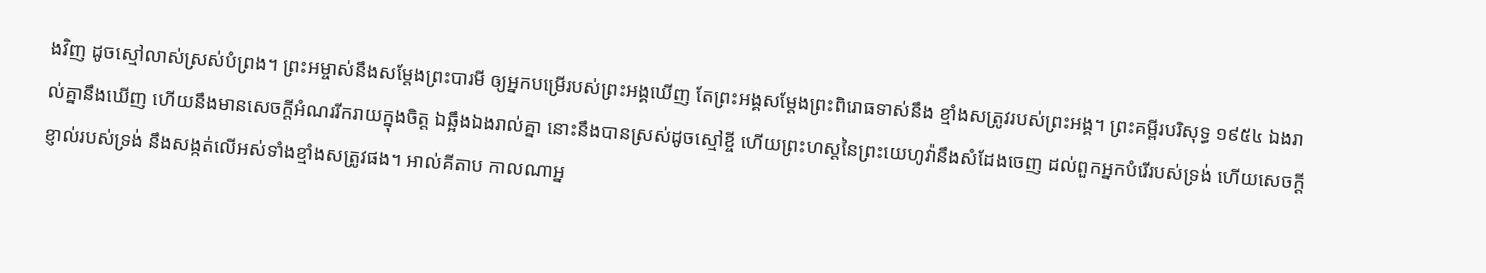ងវិញ ដូចស្មៅលាស់ស្រស់បំព្រង។ ព្រះអម្ចាស់នឹងសម្តែងព្រះបារមី ឲ្យអ្នកបម្រើរបស់ព្រះអង្គឃើញ តែព្រះអង្គសម្តែងព្រះពិរោធទាស់នឹង ខ្មាំងសត្រូវរបស់ព្រះអង្គ។ ព្រះគម្ពីរបរិសុទ្ធ ១៩៥៤ ឯងរាល់គ្នានឹងឃើញ ហើយនឹងមានសេចក្ដីអំណររីករាយក្នុងចិត្ត ឯឆ្អឹងឯងរាល់គ្នា នោះនឹងបានស្រស់ដូចស្មៅខ្ចី ហើយព្រះហស្តនៃព្រះយេហូវ៉ានឹងសំដែងចេញ ដល់ពួកអ្នកបំរើរបស់ទ្រង់ ហើយសេចក្ដីខ្ញាល់របស់ទ្រង់ នឹងសង្កត់លើអស់ទាំងខ្មាំងសត្រូវផង។ អាល់គីតាប កាលណាអ្ន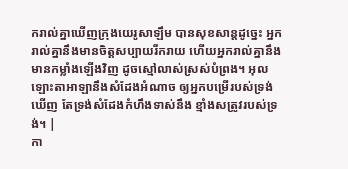ករាល់គ្នាឃើញក្រុងយេរូសាឡឹម បានសុខសាន្តដូច្នេះ អ្នករាល់គ្នានឹងមានចិត្តសប្បាយរីករាយ ហើយអ្នករាល់គ្នានឹងមានកម្លាំងឡើងវិញ ដូចស្មៅលាស់ស្រស់បំព្រង។ អុលឡោះតាអាឡានឹងសំដែងអំណាច ឲ្យអ្នកបម្រើរបស់ទ្រង់ឃើញ តែទ្រង់សំដែងកំហឹងទាស់នឹង ខ្មាំងសត្រូវរបស់ទ្រង់។ |
កា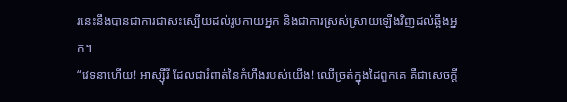រនេះនឹងបានជាការជាសះស្បើយដល់រូបកាយអ្នក និងជាការស្រស់ស្រាយឡើងវិញដល់ឆ្អឹងអ្នក។
“វេទនាហើយ! អាស្ស៊ីរី ដែលជារំពាត់នៃកំហឹងរបស់យើង! ឈើច្រត់ក្នុងដៃពួកគេ គឺជាសេចក្ដី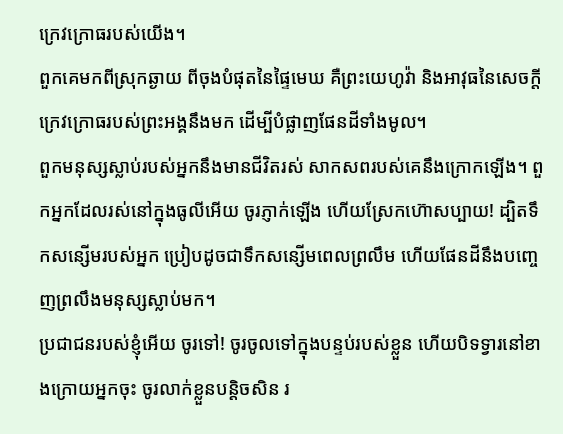ក្រេវក្រោធរបស់យើង។
ពួកគេមកពីស្រុកឆ្ងាយ ពីចុងបំផុតនៃផ្ទៃមេឃ គឺព្រះយេហូវ៉ា និងអាវុធនៃសេចក្ដីក្រេវក្រោធរបស់ព្រះអង្គនឹងមក ដើម្បីបំផ្លាញផែនដីទាំងមូល។
ពួកមនុស្សស្លាប់របស់អ្នកនឹងមានជីវិតរស់ សាកសពរបស់គេនឹងក្រោកឡើង។ ពួកអ្នកដែលរស់នៅក្នុងធូលីអើយ ចូរភ្ញាក់ឡើង ហើយស្រែកហ៊ោសប្បាយ! ដ្បិតទឹកសន្សើមរបស់អ្នក ប្រៀបដូចជាទឹកសន្សើមពេលព្រលឹម ហើយផែនដីនឹងបញ្ចេញព្រលឹងមនុស្សស្លាប់មក។
ប្រជាជនរបស់ខ្ញុំអើយ ចូរទៅ! ចូរចូលទៅក្នុងបន្ទប់របស់ខ្លួន ហើយបិទទ្វារនៅខាងក្រោយអ្នកចុះ ចូរលាក់ខ្លួនបន្តិចសិន រ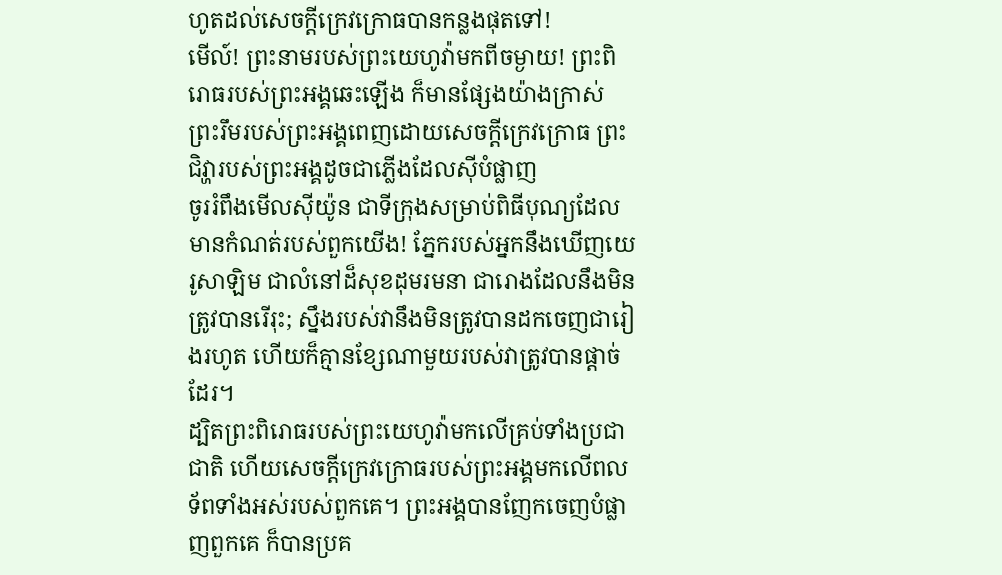ហូតដល់សេចក្ដីក្រេវក្រោធបានកន្លងផុតទៅ!
មើល៍! ព្រះនាមរបស់ព្រះយេហូវ៉ាមកពីចម្ងាយ! ព្រះពិរោធរបស់ព្រះអង្គឆេះឡើង ក៏មានផ្សែងយ៉ាងក្រាស់ ព្រះរឹមរបស់ព្រះអង្គពេញដោយសេចក្ដីក្រេវក្រោធ ព្រះជិវ្ហារបស់ព្រះអង្គដូចជាភ្លើងដែលស៊ីបំផ្លាញ
ចូររំពឹងមើលស៊ីយ៉ូន ជាទីក្រុងសម្រាប់ពិធីបុណ្យដែលមានកំណត់របស់ពួកយើង! ភ្នែករបស់អ្នកនឹងឃើញយេរូសាឡិម ជាលំនៅដ៏សុខដុមរមនា ជារោងដែលនឹងមិនត្រូវបានរើរុះ; ស្នឹងរបស់វានឹងមិនត្រូវបានដកចេញជារៀងរហូត ហើយក៏គ្មានខ្សែណាមួយរបស់វាត្រូវបានផ្ដាច់ដែរ។
ដ្បិតព្រះពិរោធរបស់ព្រះយេហូវ៉ាមកលើគ្រប់ទាំងប្រជាជាតិ ហើយសេចក្ដីក្រេវក្រោធរបស់ព្រះអង្គមកលើពលទ័ពទាំងអស់របស់ពួកគេ។ ព្រះអង្គបានញែកចេញបំផ្លាញពួកគេ ក៏បានប្រគ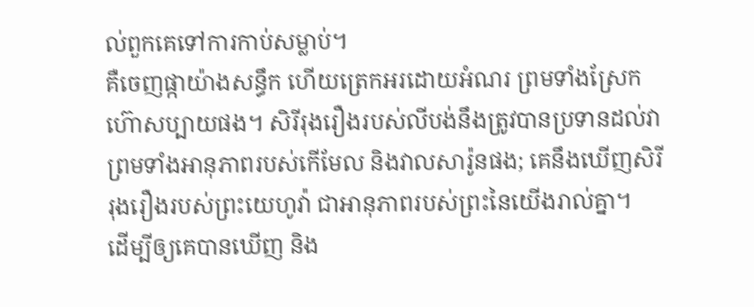ល់ពួកគេទៅការកាប់សម្លាប់។
គឺចេញផ្កាយ៉ាងសន្ធឹក ហើយត្រេកអរដោយអំណរ ព្រមទាំងស្រែកហ៊ោសប្បាយផង។ សិរីរុងរឿងរបស់លីបង់នឹងត្រូវបានប្រទានដល់វា ព្រមទាំងអានុភាពរបស់កើមែល និងវាលសារ៉ូនផង; គេនឹងឃើញសិរីរុងរឿងរបស់ព្រះយេហូវ៉ា ជាអានុភាពរបស់ព្រះនៃយើងរាល់គ្នា។
ដើម្បីឲ្យគេបានឃើញ និង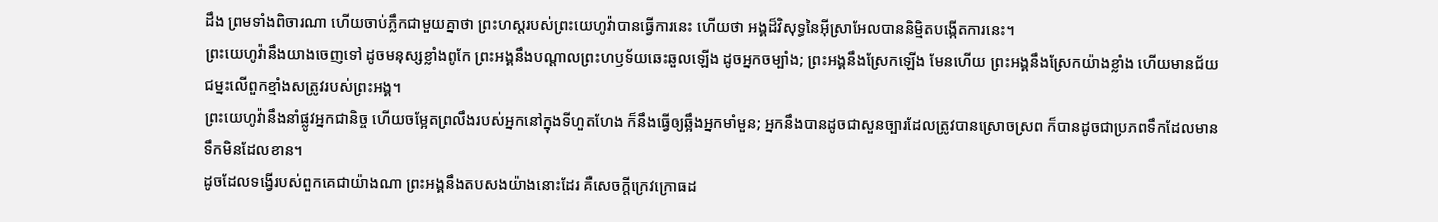ដឹង ព្រមទាំងពិចារណា ហើយចាប់ភ្លឹកជាមួយគ្នាថា ព្រះហស្តរបស់ព្រះយេហូវ៉ាបានធ្វើការនេះ ហើយថា អង្គដ៏វិសុទ្ធនៃអ៊ីស្រាអែលបាននិម្មិតបង្កើតការនេះ។
ព្រះយេហូវ៉ានឹងយាងចេញទៅ ដូចមនុស្សខ្លាំងពូកែ ព្រះអង្គនឹងបណ្ដាលព្រះហឫទ័យឆេះឆួលឡើង ដូចអ្នកចម្បាំង; ព្រះអង្គនឹងស្រែកឡើង មែនហើយ ព្រះអង្គនឹងស្រែកយ៉ាងខ្លាំង ហើយមានជ័យជម្នះលើពួកខ្មាំងសត្រូវរបស់ព្រះអង្គ។
ព្រះយេហូវ៉ានឹងនាំផ្លូវអ្នកជានិច្ច ហើយចម្អែតព្រលឹងរបស់អ្នកនៅក្នុងទីហួតហែង ក៏នឹងធ្វើឲ្យឆ្អឹងអ្នកមាំមួន; អ្នកនឹងបានដូចជាសួនច្បារដែលត្រូវបានស្រោចស្រព ក៏បានដូចជាប្រភពទឹកដែលមានទឹកមិនដែលខាន។
ដូចដែលទង្វើរបស់ពួកគេជាយ៉ាងណា ព្រះអង្គនឹងតបសងយ៉ាងនោះដែរ គឺសេចក្ដីក្រេវក្រោធដ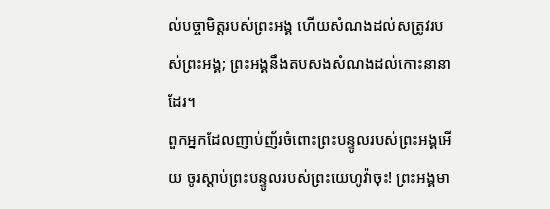ល់បច្ចាមិត្តរបស់ព្រះអង្គ ហើយសំណងដល់សត្រូវរបស់ព្រះអង្គ; ព្រះអង្គនឹងតបសងសំណងដល់កោះនានាដែរ។
ពួកអ្នកដែលញាប់ញ័រចំពោះព្រះបន្ទូលរបស់ព្រះអង្គអើយ ចូរស្ដាប់ព្រះបន្ទូលរបស់ព្រះយេហូវ៉ាចុះ! ព្រះអង្គមា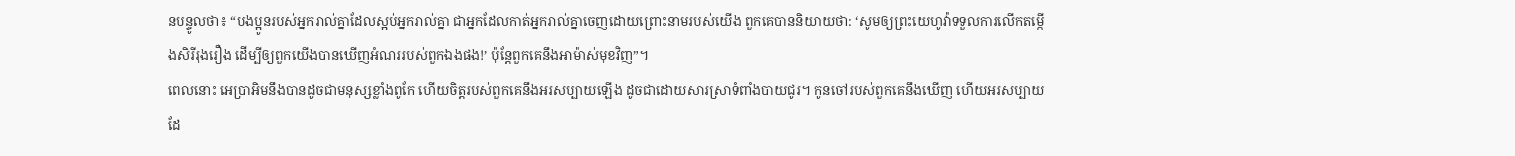នបន្ទូលថា៖ “បងប្អូនរបស់អ្នករាល់គ្នាដែលស្អប់អ្នករាល់គ្នា ជាអ្នកដែលកាត់អ្នករាល់គ្នាចេញដោយព្រោះនាមរបស់យើង ពួកគេបាននិយាយថា: ‘សូមឲ្យព្រះយេហូវ៉ាទទួលការលើកតម្កើងសិរីរុងរឿង ដើម្បីឲ្យពួកយើងបានឃើញអំណររបស់ពួកឯងផង!’ ប៉ុន្តែពួកគេនឹងអាម៉ាស់មុខវិញ”។
ពេលនោះ អេប្រាអិមនឹងបានដូចជាមនុស្សខ្លាំងពូកែ ហើយចិត្តរបស់ពួកគេនឹងអរសប្បាយឡើង ដូចជាដោយសារស្រាទំពាំងបាយជូរ។ កូនចៅរបស់ពួកគេនឹងឃើញ ហើយអរសប្បាយដែ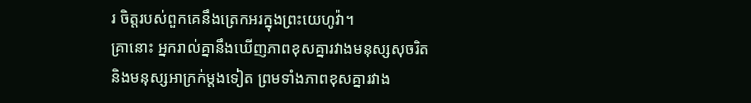រ ចិត្តរបស់ពួកគេនឹងត្រេកអរក្នុងព្រះយេហូវ៉ា។
គ្រានោះ អ្នករាល់គ្នានឹងឃើញភាពខុសគ្នារវាងមនុស្សសុចរិត និងមនុស្សអាក្រក់ម្ដងទៀត ព្រមទាំងភាពខុសគ្នារវាង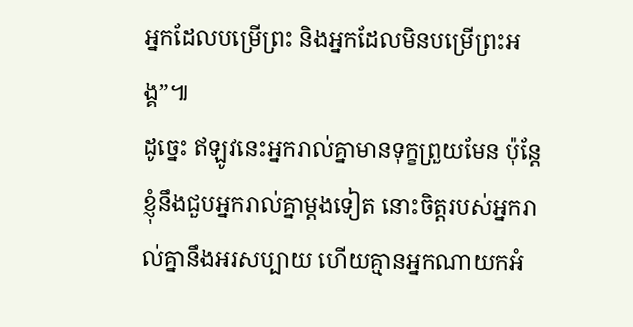អ្នកដែលបម្រើព្រះ និងអ្នកដែលមិនបម្រើព្រះអង្គ”៕
ដូច្នេះ ឥឡូវនេះអ្នករាល់គ្នាមានទុក្ខព្រួយមែន ប៉ុន្តែខ្ញុំនឹងជួបអ្នករាល់គ្នាម្ដងទៀត នោះចិត្តរបស់អ្នករាល់គ្នានឹងអរសប្បាយ ហើយគ្មានអ្នកណាយកអំ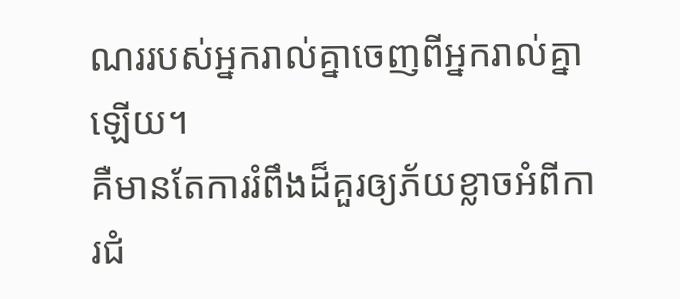ណររបស់អ្នករាល់គ្នាចេញពីអ្នករាល់គ្នាឡើយ។
គឺមានតែការរំពឹងដ៏គួរឲ្យភ័យខ្លាចអំពីការជំ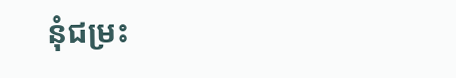នុំជម្រះ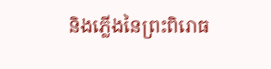និងភ្លើងនៃព្រះពិរោធ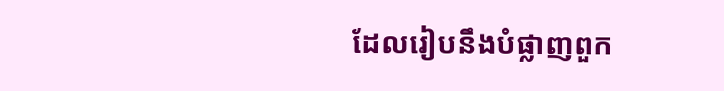ដែលរៀបនឹងបំផ្លាញពួក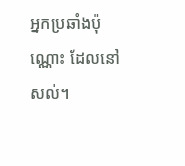អ្នកប្រឆាំងប៉ុណ្ណោះ ដែលនៅសល់។